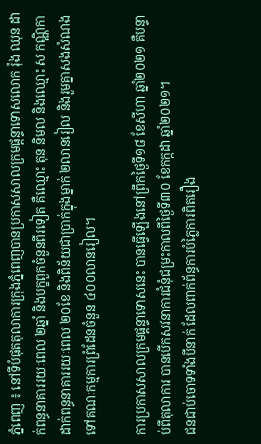ភ្នំពេញ ៖ នៅទីបំផុតតុលាការក្រុងភ្នំពេញបានប្រកាសសាលក្រមផ្តន្ទាទោសលោក រ៉ុង ឈុន ដាក់ពន្ធនាគាររយៈពេល ២ឆ្នាំ និងបក្ខពួកចំនួនពីរទៀត គឺឈ្មោះ តុន និមល និងឈ្មោះ ស កណ្ណិកា ដាក់ពន្ធនាគាររយៈពេល ២០ខែ និងពិន័យជាប្រាក់ក្នុងម្នាក់ ២លានរៀល និងរួមគ្នាសងសំណងទៅគណៈកម្មការព្រំដែនចំនួន ៤០០លានរៀល។

ការប្រកាសសាលក្រមផ្តន្ទាទោសនេះ បានធ្វើឡើងនៅព្រឹកថ្ងៃទី១៨ ខែសីហា ឆ្នាំ២០២១ គឺបន្ទាប់ពីតុលាការ បានបើកសវនាការជំនុំជម្រះកាលពីថ្ងៃទី៣០ ខែកក្កដា ឆ្នាំ២០២១។
ជនជាប់ចោទទាំងបីនាក់ ដែលពាក់ព័ន្ធការបំភ្លៃការពិតរឿង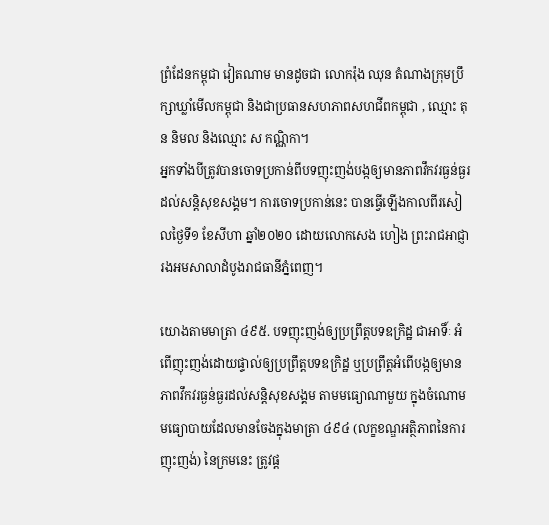ព្រំដែនកម្ពុជា វៀតណាម មានដូចជា លោករ៉ុង ឈុន តំណាងក្រុមប្រឹក្សាឃ្លាំមើលកម្ពុជា និងជាប្រធានសហភាពសហជីពកម្ពុជា , ឈ្មោះ តុន និមល និងឈ្មោះ ស កណ្ណិកា។
អ្នកទាំងបីត្រូវបានចោទប្រកាន់ពីបទញុះញង់បង្កឲ្យមានភាពវឹកវរធ្ងន់ធ្ងរដល់សន្តិសុខសង្គម។ ការចោទប្រកាន់នេះ បានធ្វើឡើងកាលពីរសៀលថ្ងៃទី១ ខែសីហា ឆ្នាំ២០២០ ដោយលោកសេង ហៀង ព្រះរាជអាជ្ញារងអមសាលាដំបូងរាជធានីភ្នំពេញ។

យោងតាមមាត្រា ៤៩៥. បទញុះញង់ឲ្យប្រព្រឹត្តបទឧក្រិដ្ឋ ជាអាទិ៍ៈ អំពើញុះញង់ដោយផ្ទាល់ឲ្យប្រព្រឹត្តបទឧក្រិដ្ឋ ឬប្រព្រឹត្តអំពើបង្កឲ្យមានភាពវឹកវរធ្ងន់ធ្ងរដល់សន្តិសុខសង្គម តាមមធ្យោណាមួយ ក្នុងចំណោមមធ្យោបាយដែលមានចែងក្នុងមាត្រា ៤៩៤ (លក្ខខណ្ឌអត្ថិភាពនៃការញុះញង់) នៃក្រមនេះ ត្រូវផ្ត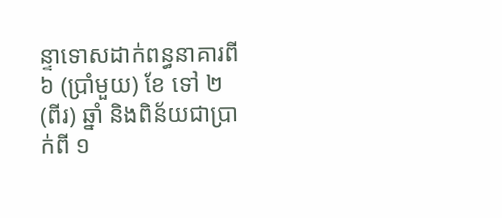ន្ទាទោសដាក់ពន្ធនាគារពី ៦ (ប្រាំមួយ) ខែ ទៅ ២ (ពីរ) ឆ្នាំ និងពិន័យជាប្រាក់ពី ១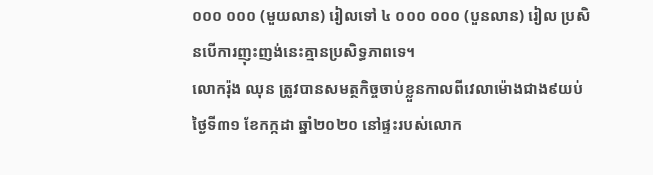០០០ ០០០ (មួយលាន) រៀលទៅ ៤ ០០០ ០០០ (បួនលាន) រៀល ប្រសិនបើការញុះញង់នេះគ្មានប្រសិទ្ធភាពទេ។
លោករ៉ុង ឈុន ត្រូវបានសមត្ថកិច្ចចាប់ខ្លួនកាលពីវេលាម៉ោងជាង៩យប់ថ្ងៃទី៣១ ខែកក្កដា ឆ្នាំ២០២០ នៅផ្ទះរបស់លោក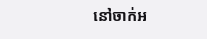នៅចាក់អ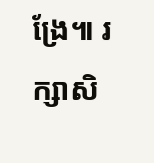ង្រែ៕ រក្សាសិ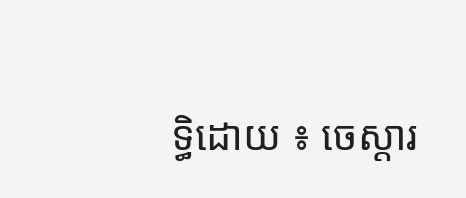ទ្ធិដោយ ៖ ចេស្តារ